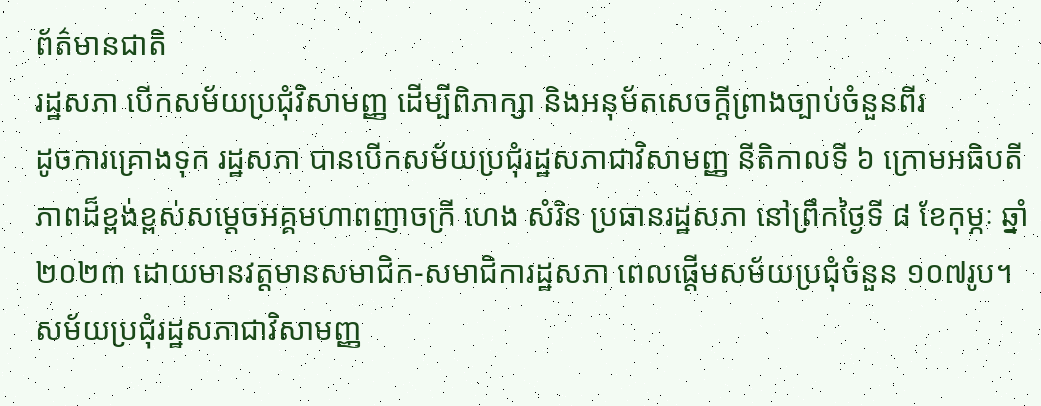ព័ត៌មានជាតិ
រដ្ឋសភា បើកសម័យប្រជុំវិសាមញ្ញ ដើម្បីពិភាក្សា និងអនុម័តសេចក្តីព្រាងច្បាប់ចំនួនពីរ
ដូចការគ្រោងទុក រដ្ឋសភា បានបើកសម័យប្រជុំរដ្ឋសភាជាវិសាមញ្ញ នីតិកាលទី ៦ ក្រោមអធិបតីភាពដ៏ខ្ពង់ខ្ពស់សម្ដេចអគ្គមហាពញាចក្រី ហេង សំរិន ប្រធានរដ្ឋសភា នៅព្រឹកថ្ងៃទី ៨ ខែកុម្ភៈ ឆ្នាំ ២០២៣ ដោយមានវត្តមានសមាជិក-សមាជិការដ្ឋសភា ពេលផ្តើមសម័យប្រជុំចំនួន ១០៧រូប។ សម័យប្រជុំរដ្ឋសភាជាវិសាមញ្ញ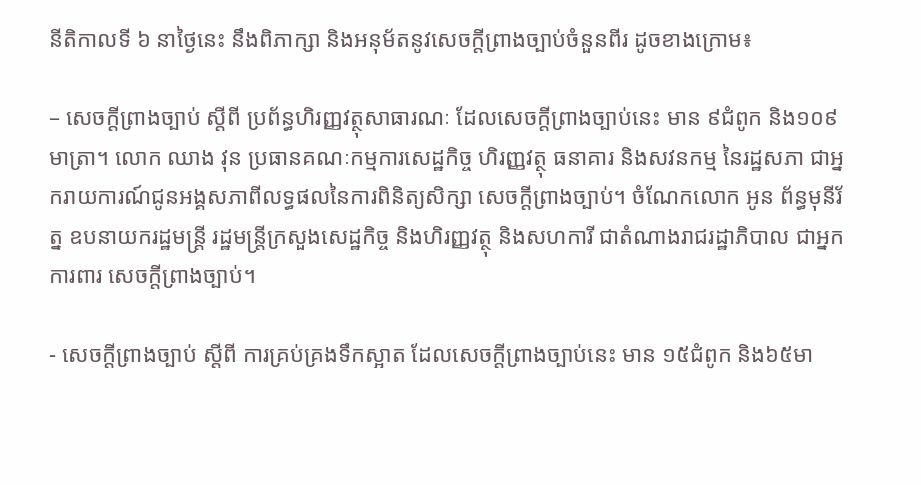នីតិកាលទី ៦ នាថ្ងៃនេះ នឹងពិភាក្សា និងអនុម័តនូវសេចក្តីព្រាងច្បាប់ចំនួនពីរ ដូចខាងក្រោម៖

– សេចក្តីព្រាងច្បាប់ ស្តីពី ប្រព័ន្ធហិរញ្ញវត្ថុសាធារណៈ ដែលសេចក្តីព្រាងច្បាប់នេះ មាន ៩ជំពូក និង១០៩មាត្រា។ លោក ឈាង វុន ប្រធានគណៈកម្មការសេដ្ឋកិច្ច ហិរញ្ញវត្ថុ ធនាគារ និងសវនកម្ម នៃរដ្ឋសភា ជាអ្នករាយការណ៍ជូនអង្គសភាពីលទ្ធផលនៃការពិនិត្យសិក្សា សេចក្តីព្រាងច្បាប់។ ចំណែកលោក អូន ព័ន្ធមុនីរ័ត្ន ឧបនាយករដ្ឋមន្រ្តី រដ្ឋមន្រ្តីក្រសួងសេដ្ឋកិច្ច និងហិរញ្ញវត្ថុ និងសហការី ជាតំណាងរាជរដ្ឋាភិបាល ជាអ្នកការពារ សេចក្តីព្រាងច្បាប់។

- សេចក្តីព្រាងច្បាប់ ស្តីពី ការគ្រប់គ្រងទឹកស្អាត ដែលសេចក្តីព្រាងច្បាប់នេះ មាន ១៥ជំពូក និង៦៥មា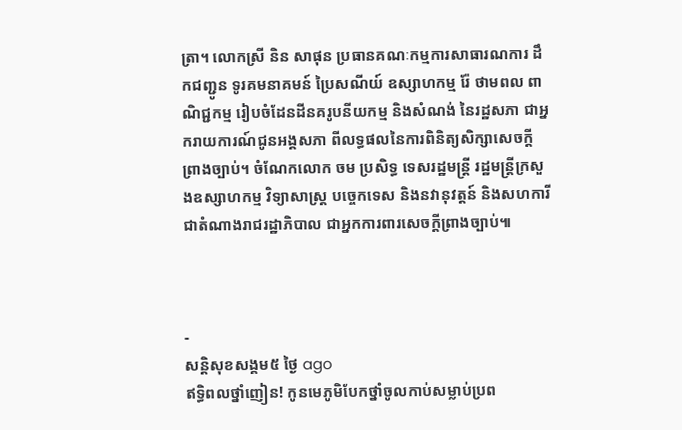ត្រា។ លោកស្រី និន សាផុន ប្រធានគណៈកម្មការសាធារណការ ដឹកជញ្ជូន ទូរគមនាគមន៍ ប្រៃសណីយ៍ ឧស្សាហកម្ម រ៉ែ ថាមពល ពាណិជ្ជកម្ម រៀបចំដែនដីនគរូបនីយកម្ម និងសំណង់ នៃរដ្ឋសភា ជាអ្នករាយការណ៍ជូនអង្គសភា ពីលទ្ធផលនៃការពិនិត្យសិក្សាសេចក្តីព្រាងច្បាប់។ ចំណែកលោក ចម ប្រសិទ្ធ ទេសរដ្ឋមន្រ្តី រដ្ឋមន្រ្តីក្រសួងឧស្សាហកម្ម វិទ្យាសាស្រ្ត បច្ចេកទេស និងនវានុវត្តន៍ និងសហការី ជាតំណាងរាជរដ្ឋាភិបាល ជាអ្នកការពារសេចក្តីព្រាងច្បាប់៕



-
សន្តិសុខសង្គម៥ ថ្ងៃ ago
ឥទ្ធិពលថ្នាំញៀន! កូនមេភូមិបែកថ្នាំចូលកាប់សម្លាប់ប្រព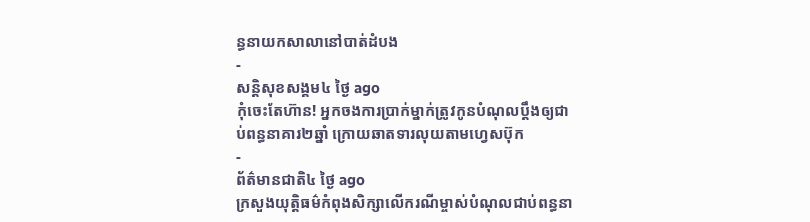ន្ធនាយកសាលានៅបាត់ដំបង
-
សន្តិសុខសង្គម៤ ថ្ងៃ ago
កុំចេះតែហ៊ាន! អ្នកចងការប្រាក់ម្នាក់ត្រូវកូនបំណុលប្ដឹងឲ្យជាប់ពន្ធនាគារ២ឆ្នាំ ក្រោយឆាតទារលុយតាមហ្វេសប៊ុក
-
ព័ត៌មានជាតិ៤ ថ្ងៃ ago
ក្រសួងយុត្តិធម៌កំពុងសិក្សាលើករណីម្ចាស់បំណុលជាប់ពន្ធនា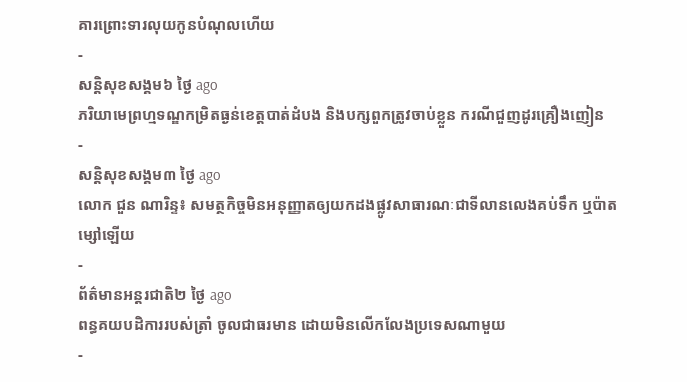គារព្រោះទារលុយកូនបំណុលហើយ
-
សន្តិសុខសង្គម៦ ថ្ងៃ ago
ភរិយាមេព្រហ្មទណ្ឌកម្រិតធ្ងន់ខេត្តបាត់ដំបង និងបក្សពួកត្រូវចាប់ខ្លួន ករណីជួញដូរគ្រឿងញៀន
-
សន្តិសុខសង្គម៣ ថ្ងៃ ago
លោក ជួន ណារិន្ទ៖ សមត្ថកិច្ចមិនអនុញ្ញាតឲ្យយកដងផ្លូវសាធារណៈជាទីលានលេងគប់ទឹក ឬប៉ាតម្សៅឡើយ
-
ព័ត៌មានអន្ដរជាតិ២ ថ្ងៃ ago
ពន្ធគយបដិការរបស់ត្រាំ ចូលជាធរមាន ដោយមិនលើកលែងប្រទេសណាមួយ
-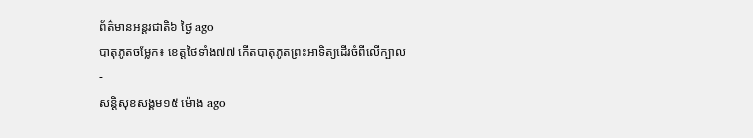ព័ត៌មានអន្ដរជាតិ៦ ថ្ងៃ ago
បាតុភូតចម្លែក៖ ខេត្តថៃទាំង៧៧ កើតបាតុភូតព្រះអាទិត្យដើរចំពីលើក្បាល
-
សន្តិសុខសង្គម១៥ ម៉ោង ago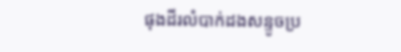ផុងដីរលំបាក់ដងសន្ទូចប្រ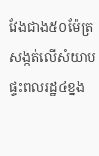វែងជាង៥០ម៉ែត្រ សង្កត់លើសំយាបផ្ទះពលរដ្ឋ៤ខ្នង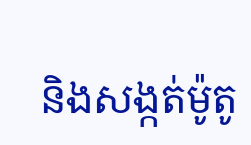និងសង្កត់ម៉ូតូ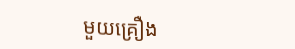មួយគ្រឿង